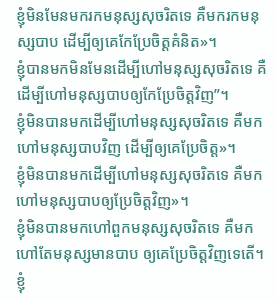ខ្ញុំមិនមែនមករកមនុស្សសុចរិតទេ គឺមករកមនុស្សបាប ដើម្បីឲ្យគេកែប្រែចិត្តគំនិត»។
ខ្ញុំបានមកមិនមែនដើម្បីហៅមនុស្សសុចរិតទេ គឺដើម្បីហៅមនុស្សបាបឲ្យកែប្រែចិត្តវិញ”។
ខ្ញុំមិនបានមកដើម្បីហៅមនុស្សសុចរិតទេ គឺមកហៅមនុស្សបាបវិញ ដើម្បីឲ្យគេប្រែចិត្ដ»។
ខ្ញុំមិនបានមកដើម្បីហៅមនុស្សសុចរិតទេ គឺមកហៅមនុស្សបាបឲ្យប្រែចិត្តវិញ»។
ខ្ញុំមិនបានមកហៅពួកមនុស្សសុចរិតទេ គឺមកហៅតែមនុស្សមានបាប ឲ្យគេប្រែចិត្តវិញទេតើ។
ខ្ញុំ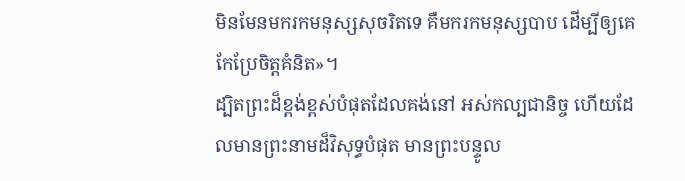មិនមែនមករកមនុស្សសុចរិតទេ គឺមករកមនុស្សបាប ដើម្បីឲ្យគេកែប្រែចិត្ដគំនិត»។
ដ្បិតព្រះដ៏ខ្ពង់ខ្ពស់បំផុតដែលគង់នៅ អស់កល្បជានិច្ច ហើយដែលមានព្រះនាមដ៏វិសុទ្ធបំផុត មានព្រះបន្ទូល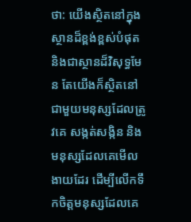ថា: យើងស្ថិតនៅក្នុងស្ថានដ៏ខ្ពង់ខ្ពស់បំផុត និងជាស្ថានដ៏វិសុទ្ធមែន តែយើងក៏ស្ថិតនៅជាមួយមនុស្សដែលត្រូវគេ សង្កត់សង្កិន និងមនុស្សដែលគេមើលងាយដែរ ដើម្បីលើកទឹកចិត្តមនុស្សដែលគេ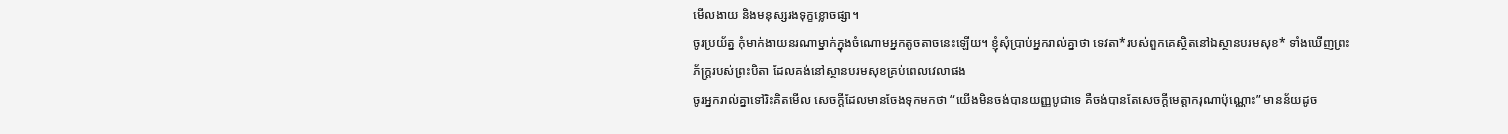មើលងាយ និងមនុស្សរងទុក្ខខ្លោចផ្សា។
ចូរប្រយ័ត្ន កុំមាក់ងាយនរណាម្នាក់ក្នុងចំណោមអ្នកតូចតាចនេះឡើយ។ ខ្ញុំសុំប្រាប់អ្នករាល់គ្នាថា ទេវតា*របស់ពួកគេស្ថិតនៅឯស្ថានបរមសុខ* ទាំងឃើញព្រះភ័ក្ត្ររបស់ព្រះបិតា ដែលគង់នៅស្ថានបរមសុខគ្រប់ពេលវេលាផង
ចូរអ្នករាល់គ្នាទៅរិះគិតមើល សេចក្ដីដែលមានចែងទុកមកថា “យើងមិនចង់បានយញ្ញបូជាទេ គឺចង់បានតែសេចក្ដីមេត្តាករុណាប៉ុណ្ណោះ” មានន័យដូច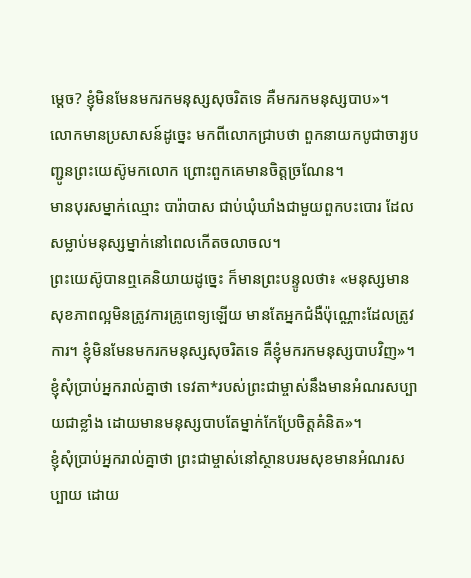ម្ដេច? ខ្ញុំមិនមែនមករកមនុស្សសុចរិតទេ គឺមករកមនុស្សបាប»។
លោកមានប្រសាសន៍ដូច្នេះ មកពីលោកជ្រាបថា ពួកនាយកបូជាចារ្យបញ្ជូនព្រះយេស៊ូមកលោក ព្រោះពួកគេមានចិត្តច្រណែន។
មានបុរសម្នាក់ឈ្មោះ បារ៉ាបាស ជាប់ឃុំឃាំងជាមួយពួកបះបោរ ដែលសម្លាប់មនុស្សម្នាក់នៅពេលកើតចលាចល។
ព្រះយេស៊ូបានឮគេនិយាយដូច្នេះ ក៏មានព្រះបន្ទូលថា៖ «មនុស្សមានសុខភាពល្អមិនត្រូវការគ្រូពេទ្យឡើយ មានតែអ្នកជំងឺប៉ុណ្ណោះដែលត្រូវការ។ ខ្ញុំមិនមែនមករកមនុស្សសុចរិតទេ គឺខ្ញុំមករកមនុស្សបាបវិញ»។
ខ្ញុំសុំប្រាប់អ្នករាល់គ្នាថា ទេវតា*របស់ព្រះជាម្ចាស់នឹងមានអំណរសប្បាយជាខ្លាំង ដោយមានមនុស្សបាបតែម្នាក់កែប្រែចិត្តគំនិត»។
ខ្ញុំសុំប្រាប់អ្នករាល់គ្នាថា ព្រះជាម្ចាស់នៅស្ថានបរមសុខមានអំណរសប្បាយ ដោយ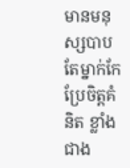មានមនុស្សបាបតែម្នាក់កែប្រែចិត្តគំនិត ខ្លាំងជាង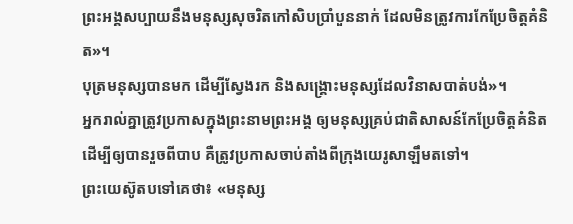ព្រះអង្គសប្បាយនឹងមនុស្សសុចរិតកៅសិបប្រាំបួននាក់ ដែលមិនត្រូវការកែប្រែចិត្តគំនិត»។
បុត្រមនុស្សបានមក ដើម្បីស្វែងរក និងសង្គ្រោះមនុស្សដែលវិនាសបាត់បង់»។
អ្នករាល់គ្នាត្រូវប្រកាសក្នុងព្រះនាមព្រះអង្គ ឲ្យមនុស្សគ្រប់ជាតិសាសន៍កែប្រែចិត្តគំនិត ដើម្បីឲ្យបានរួចពីបាប គឺត្រូវប្រកាសចាប់តាំងពីក្រុងយេរូសាឡឹមតទៅ។
ព្រះយេស៊ូតបទៅគេថា៖ «មនុស្ស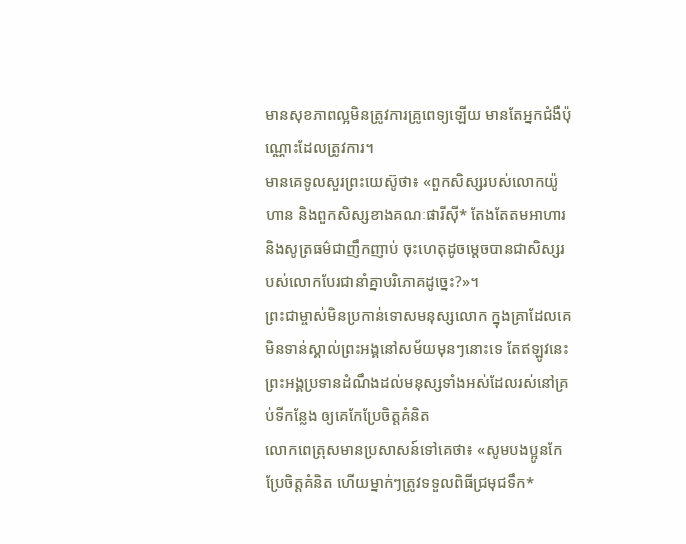មានសុខភាពល្អមិនត្រូវការគ្រូពេទ្យឡើយ មានតែអ្នកជំងឺប៉ុណ្ណោះដែលត្រូវការ។
មានគេទូលសួរព្រះយេស៊ូថា៖ «ពួកសិស្សរបស់លោកយ៉ូហាន និងពួកសិស្សខាងគណៈផារីស៊ី* តែងតែតមអាហារ និងសូត្រធម៌ជាញឹកញាប់ ចុះហេតុដូចម្ដេចបានជាសិស្សរបស់លោកបែរជានាំគ្នាបរិភោគដូច្នេះ?»។
ព្រះជាម្ចាស់មិនប្រកាន់ទោសមនុស្សលោក ក្នុងគ្រាដែលគេមិនទាន់ស្គាល់ព្រះអង្គនៅសម័យមុនៗនោះទេ តែឥឡូវនេះ ព្រះអង្គប្រទានដំណឹងដល់មនុស្សទាំងអស់ដែលរស់នៅគ្រប់ទីកន្លែង ឲ្យគេកែប្រែចិត្តគំនិត
លោកពេត្រុសមានប្រសាសន៍ទៅគេថា៖ «សូមបងប្អូនកែប្រែចិត្តគំនិត ហើយម្នាក់ៗត្រូវទទួលពិធីជ្រមុជទឹក*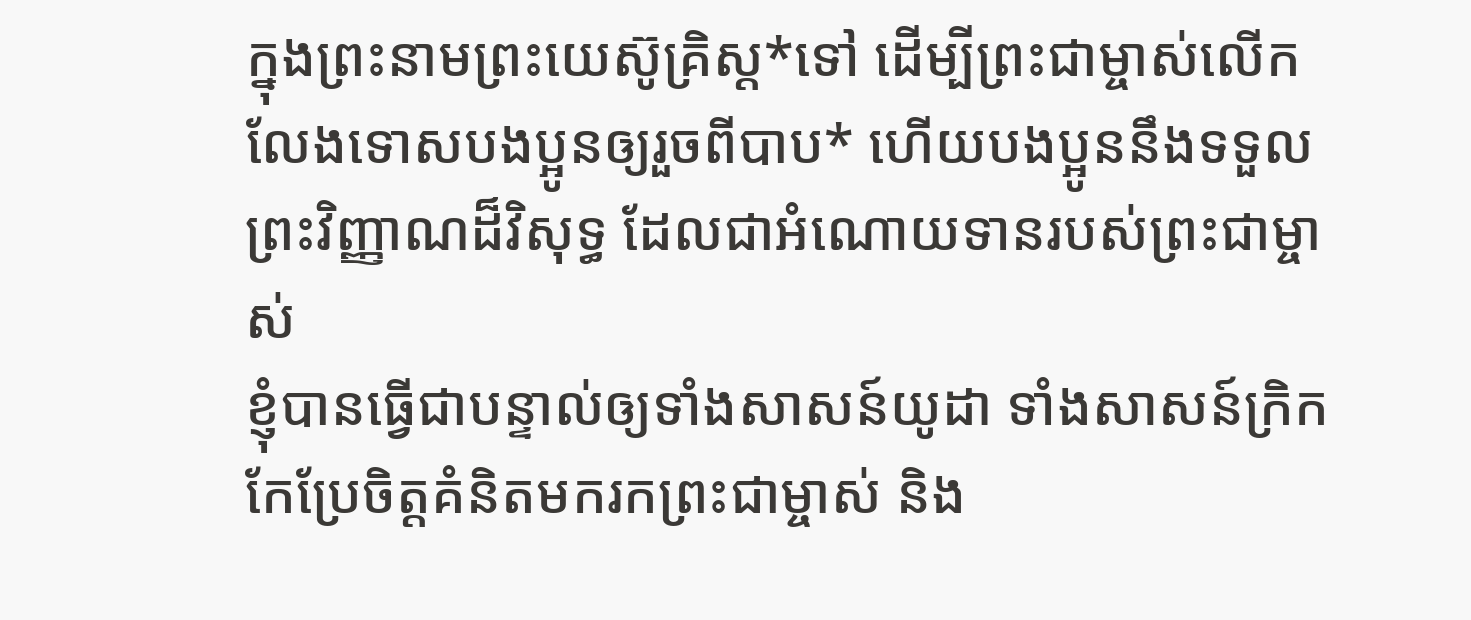ក្នុងព្រះនាមព្រះយេស៊ូគ្រិស្ត*ទៅ ដើម្បីព្រះជាម្ចាស់លើកលែងទោសបងប្អូនឲ្យរួចពីបាប* ហើយបងប្អូននឹងទទួលព្រះវិញ្ញាណដ៏វិសុទ្ធ ដែលជាអំណោយទានរបស់ព្រះជាម្ចាស់
ខ្ញុំបានធ្វើជាបន្ទាល់ឲ្យទាំងសាសន៍យូដា ទាំងសាសន៍ក្រិក កែប្រែចិត្តគំនិតមករកព្រះជាម្ចាស់ និង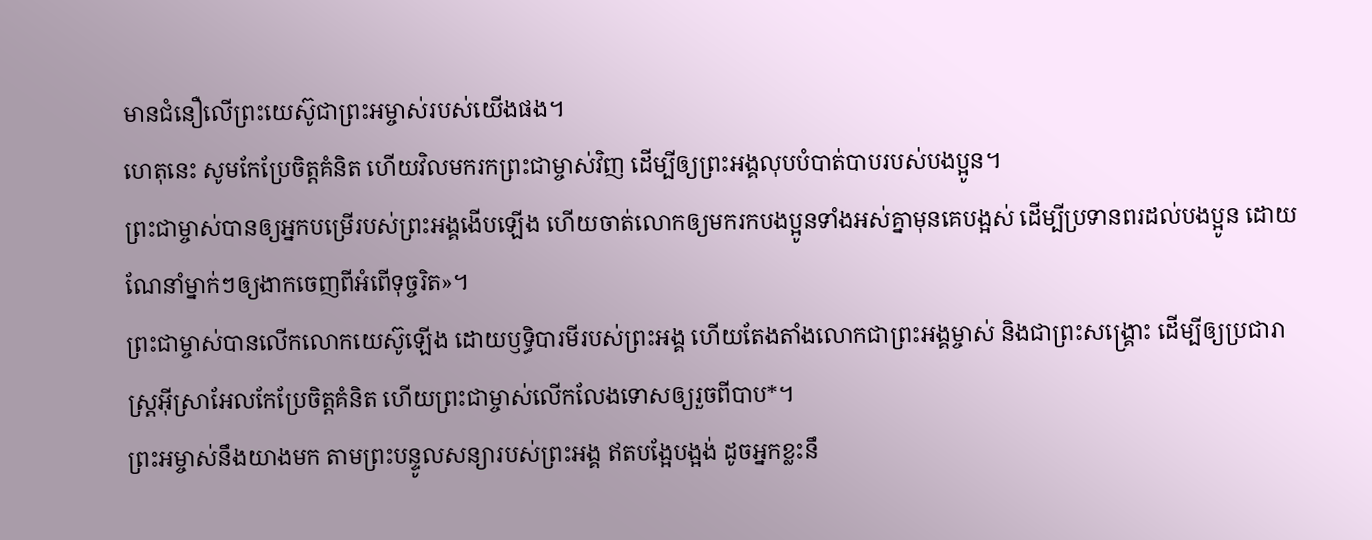មានជំនឿលើព្រះយេស៊ូជាព្រះអម្ចាស់របស់យើងផង។
ហេតុនេះ សូមកែប្រែចិត្តគំនិត ហើយវិលមករកព្រះជាម្ចាស់វិញ ដើម្បីឲ្យព្រះអង្គលុបបំបាត់បាបរបស់បងប្អូន។
ព្រះជាម្ចាស់បានឲ្យអ្នកបម្រើរបស់ព្រះអង្គងើបឡើង ហើយចាត់លោកឲ្យមករកបងប្អូនទាំងអស់គ្នាមុនគេបង្អស់ ដើម្បីប្រទានពរដល់បងប្អូន ដោយណែនាំម្នាក់ៗឲ្យងាកចេញពីអំពើទុច្ចរិត»។
ព្រះជាម្ចាស់បានលើកលោកយេស៊ូឡើង ដោយឫទ្ធិបារមីរបស់ព្រះអង្គ ហើយតែងតាំងលោកជាព្រះអង្គម្ចាស់ និងជាព្រះសង្គ្រោះ ដើម្បីឲ្យប្រជារាស្ដ្រអ៊ីស្រាអែលកែប្រែចិត្តគំនិត ហើយព្រះជាម្ចាស់លើកលែងទោសឲ្យរួចពីបាប*។
ព្រះអម្ចាស់នឹងយាងមក តាមព្រះបន្ទូលសន្យារបស់ព្រះអង្គ ឥតបង្អែបង្អង់ ដូចអ្នកខ្លះនឹ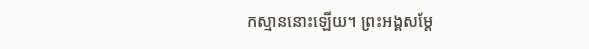កស្មាននោះឡើយ។ ព្រះអង្គសម្តែ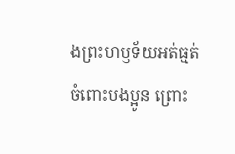ងព្រះហឫទ័យអត់ធ្មត់ចំពោះបងប្អូន ព្រោះ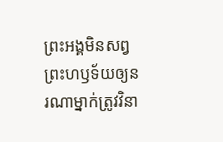ព្រះអង្គមិនសព្វព្រះហឫទ័យឲ្យនរណាម្នាក់ត្រូវវិនា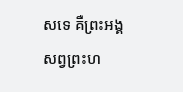សទេ គឺព្រះអង្គសព្វព្រះហ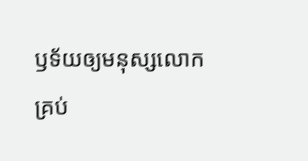ឫទ័យឲ្យមនុស្សលោកគ្រប់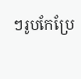ៗរូបកែប្រែ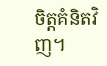ចិត្តគំនិតវិញ។